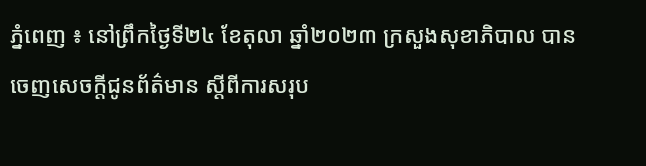ភ្នំពេញ ៖ នៅព្រឹកថ្ងៃទី២៤ ខែតុលា ឆ្នាំ២០២៣ ក្រសួងសុខាភិបាល បាន ចេញសេចក្តីជូនព័ត៌មាន ស្តីពីការសរុប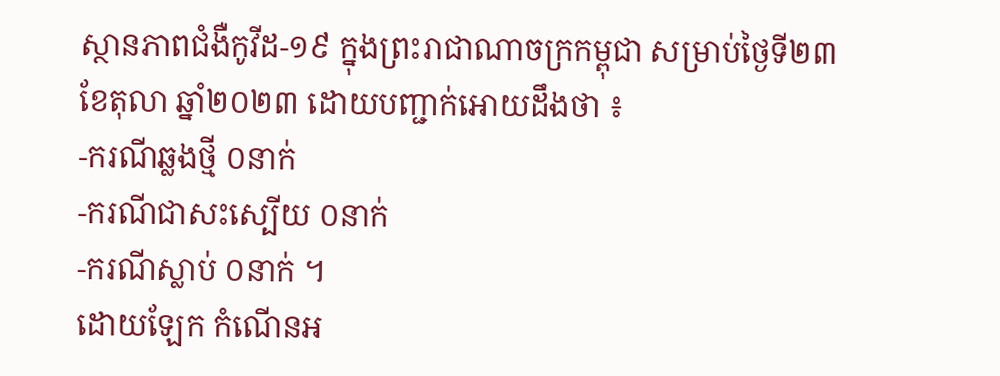ស្ថានភាពជំងឺកូវីដ-១៩ ក្នុងព្រះរាជាណាចក្រកម្ពុជា សម្រាប់ថ្ងៃទី២៣ ខែតុលា ឆ្នាំ២០២៣ ដោយបញ្ជាក់អោយដឹងថា ៖
-ករណីឆ្លងថ្មី ០នាក់
-ករណីជាសះស្បើយ ០នាក់
-ករណីស្លាប់ ០នាក់ ។
ដោយឡែក កំណេីនអ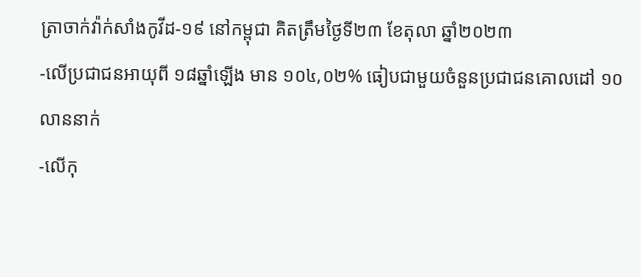ត្រាចាក់វ៉ាក់សាំងកូវីដ-១៩ នៅកម្ពុជា គិតត្រឹមថ្ងៃទី២៣ ខែតុលា ឆ្នាំ២០២៣
-លើប្រជាជនអាយុពី ១៨ឆ្នាំឡើង មាន ១០៤,០២% ធៀបជាមួយចំនួនប្រជាជនគោលដៅ ១០លាននាក់
-លើកុ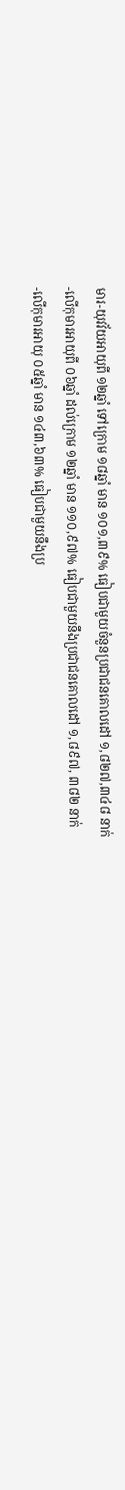មារ-យុវវ័យអាយុពី ១២ឆ្នាំ ទៅក្រោម ១៨ឆ្នាំ មាន ១០១,៣៩% ធៀបជាមួយចំនួនប្រជាជនគោលដៅ ១,៨២៧,៣៤៨ នាក់
-លើកុមារអាយុពី ០៦ឆ្នាំ ដល់ក្រោម ១២ឆ្នាំ មាន ១១០,៩៧% ធៀបជាមួយនឹងប្រជាជនគោលដៅ ១,៨៩៧, ៣៨២ នាក់
-លើកុមារអាយុ ០៥ឆ្នាំ មាន ១៤៣,៦៣% ធៀបជាមួយនឹងប្រ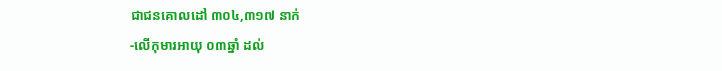ជាជនគោលដៅ ៣០៤,៣១៧ នាក់
-លើកុមារអាយុ ០៣ឆ្នាំ ដល់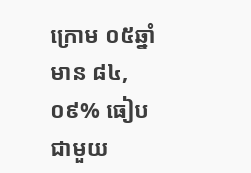ក្រោម ០៥ឆ្នាំ មាន ៨៤,០៩% ធៀបជាមួយ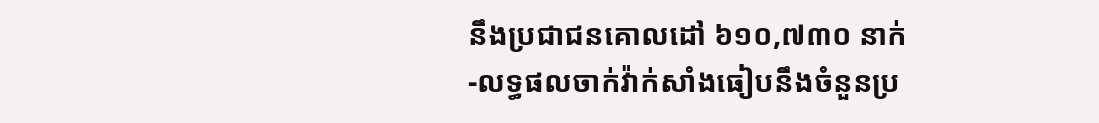នឹងប្រជាជនគោលដៅ ៦១០,៧៣០ នាក់
-លទ្ធផលចាក់វ៉ាក់សាំងធៀបនឹងចំនួនប្រ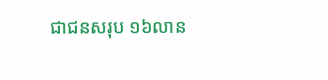ជាជនសរុប ១៦លាន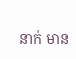នាក់ មាន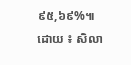៩៥,៦៩%៕
ដោយ ៖ សិលា